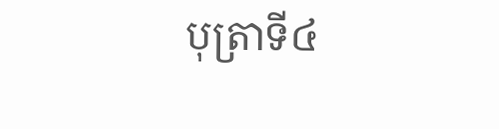បុត្រាទី៤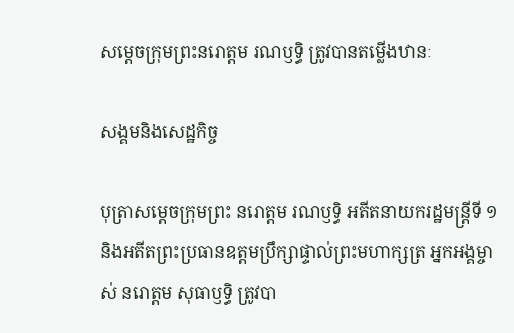សម្តេចក្រុមព្រះនរោត្តម រណឫទ្ធិ ត្រូវបានតម្លើងឋានៈ

សង្គមនិងសេដ្ឋកិច្ច

បុត្រាសម្តេចក្រុមព្រះ នរោត្តម រណឫទ្ធិ អតីតនាយករដ្ឋមន្ត្រីទី ១ និងអតីតព្រះប្រធានឧត្តមប្រឹក្សាផ្ទាល់ព្រះមហាក្សត្រ អ្នកអង្គម្ចាស់ នរោត្តម សុធាឫទ្ធិ ត្រូវបា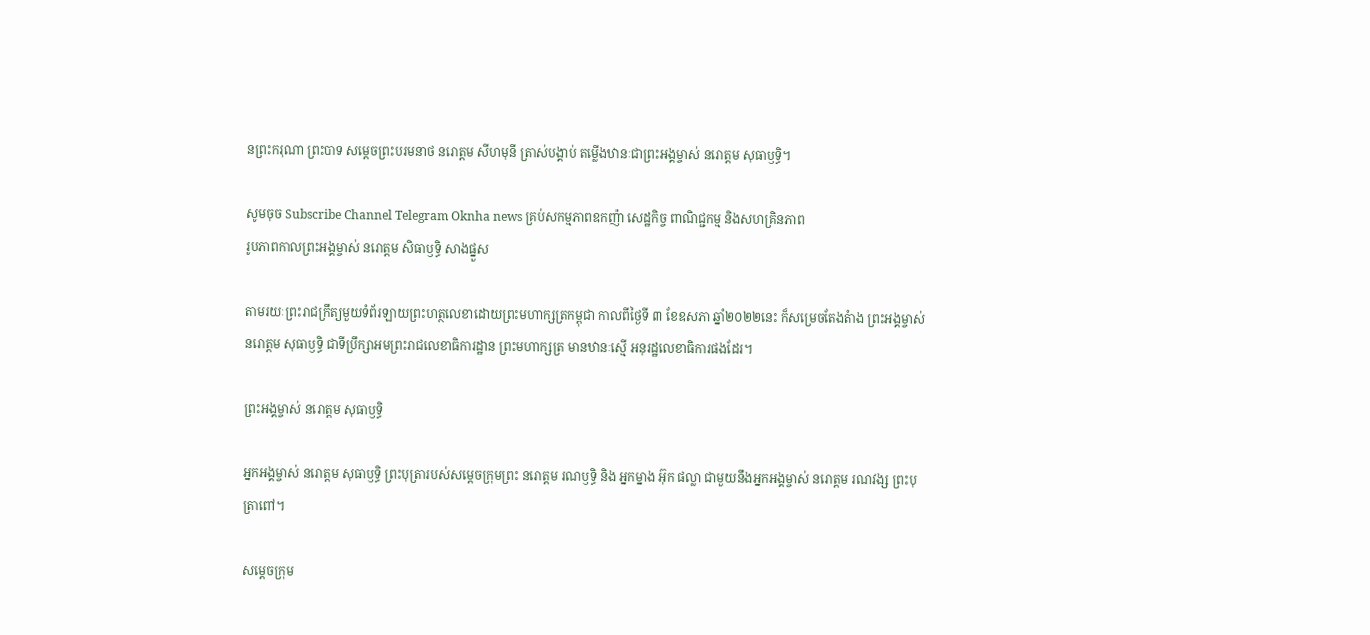នព្រះករុណា ព្រះបាទ សម្ដេចព្រះបរមនាថ នរោត្ដម សីហមុនី ត្រាស់បង្គាប់ តម្លើងឋានៈជាព្រះអង្គម្ចាស់ នរោត្តម សុធាឫទ្ធិ។

សូមចុច Subscribe Channel Telegram Oknha news គ្រប់សកម្មភាពឧកញ៉ា សេដ្ឋកិច្ច ពាណិជ្ជកម្ម និងសហគ្រិនភាព
រូបភាពកាលព្រះអង្គម្ចាស់ នរោត្តម សិធាឫទ្ធិ សាងផ្នួស

តាមរយៈព្រះរាជក្រឹត្យមួយទំព័រឡាយព្រះហត្ថលេខាដោយព្រះមហាក្សត្រកម្ពុជា កាលពីថ្ងៃទី ៣ ខែឧសភា ឆ្នាំ២០២២នេះ ក៏សម្រេចតែងតំាង ព្រះអង្គម្ចាស់ នរោត្តម សុធាឫទ្ធិ ជាទីប្រឹក្សាអមព្រះរាជលេខាធិការដ្ឋាន ព្រះមហាក្សត្រ មានឋានៈស្មើ អនុរដ្ឋលេខាធិការផងដែរ។

ព្រះអង្គម្ចាស់ នរោត្តម សុធាឫទ្ធិ

អ្នកអង្គម្ចាស់ នរោត្តម សុធាឫទ្ធិ ព្រះបុត្រារបស់សម្ដេចក្រុមព្រះ នរោត្ដម រណឫទ្ធិ និង អ្នកម្នាង អ៊ុក ផល្លា ជាមួយនឹងអ្នកអង្គម្ចាស់ នរោត្ដម រណវង្ស ព្រះបុត្រាពៅ។

សម្ដេចក្រុម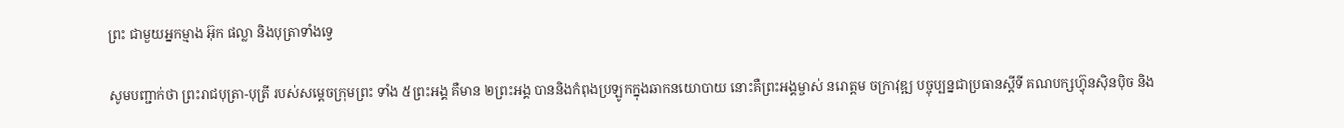ព្រះ ជាមួយអ្នកម្មាង អ៊ុក ផល្លា និងបុត្រាទាំងទ្វេ

សូមបញ្ជាក់ថា ព្រះរាជបុត្រា-បុត្រី របស់សម្ដេចក្រុមព្រះ ទាំង ៥ព្រះអង្គ គឺមាន ២ព្រះអង្គ បាននិងកំពុងប្រឡូកក្នុងឆាកនយោបាយ នោះគឺព្រះអង្គម្ចាស់ នរោត្តម ចក្រាវុឌ្ឍ បច្ចុប្បន្នជាប្រធានស្ដីទី គណបក្សហ៊្វុនស៊ិនប៉ិច និង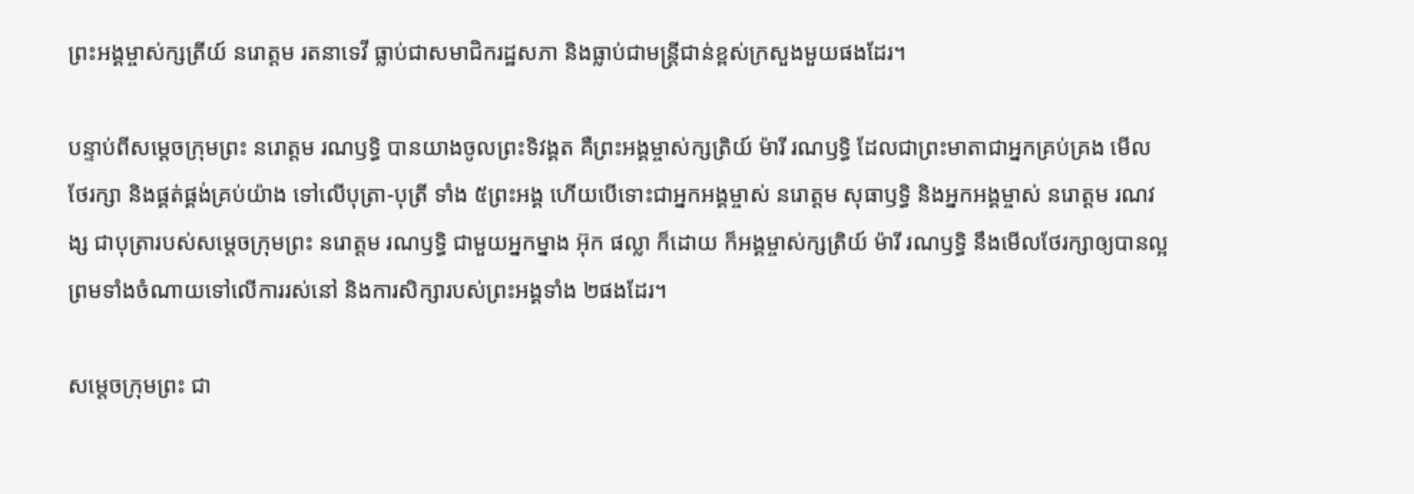ព្រះអង្គម្ចាស់ក្សត្រីយ៍ នរោត្តម រតនាទេវី ធ្លាប់ជាសមាជិករដ្ឋសភា និងធ្លាប់ជាមន្ត្រីជាន់ខ្ពស់ក្រសួងមួយផងដែរ។

បន្ទាប់ពីសម្ដេចក្រុមព្រះ នរោត្តម រណឫទ្ធិ បានយាងចូលព្រះទិវង្គត គឺព្រះអង្គម្ចាស់ក្សត្រិយ៍ ម៉ារី រណឫទ្ធិ ដែលជាព្រះមាតាជាអ្នកគ្រប់គ្រង មើលថែរក្សា និងផ្គត់ផ្គង់គ្រប់យ៉ាង ទៅលើបុត្រា-បុត្រី ទាំង ៥ព្រះអង្គ ហើយបើទោះជាអ្នកអង្គម្ចាស់ នរោត្តម សុធាឫទ្ធិ និងអ្នកអង្គម្ចាស់ នរោត្ដម រណវង្ស ជាបុត្រារបស់សម្ដេចក្រុមព្រះ នរោត្ដម រណឫទ្ធិ ជាមួយអ្នកម្នាង អ៊ុក ផល្លា ក៏ដោយ ក៏អង្គម្ចាស់ក្សត្រិយ៍ ម៉ារី រណឫទ្ធិ នឹងមើលថែរក្សាឲ្យបានល្អ ព្រមទាំងចំណាយទៅលើការរស់នៅ និងការសិក្សារបស់ព្រះអង្គទាំង ២ផងដែរ។

សម្តេចក្រុមព្រះ ជា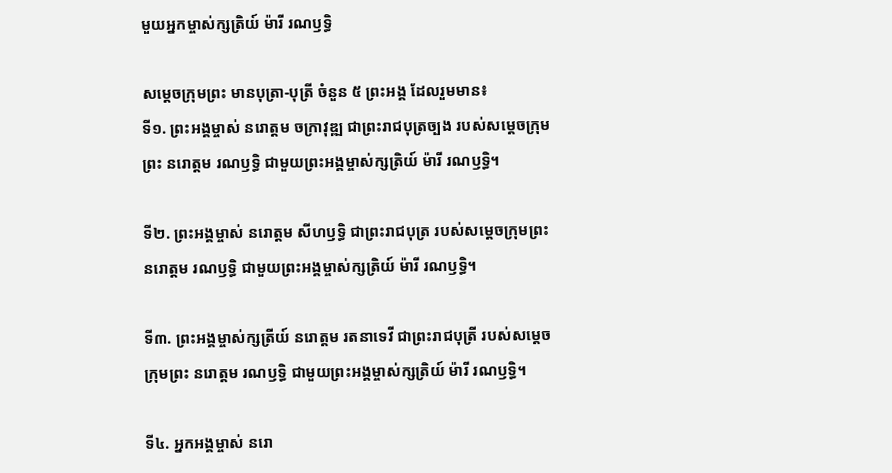មួយអ្នកម្ចាស់ក្សត្រិយ៍ ម៉ារី រណឫទ្ធិ

សម្ដេចក្រុមព្រះ មានបុត្រា-បុត្រី ចំនួន ៥ ព្រះអង្គ ដែលរួមមាន៖
ទី១. ព្រះអង្គម្ចាស់ នរោត្តម ចក្រាវុឌ្ឍ ជាព្រះរាជបុត្រច្បង របស់សម្តេចក្រុមព្រះ នរោត្តម រណឫទ្ធិ ជាមួយព្រះអង្គម្ចាស់ក្សត្រិយ៍ ម៉ារី រណឫទ្ធិ។

ទី២. ព្រះអង្គម្ចាស់ នរោត្ដម សីហឫទ្ធិ ជាព្រះរាជបុត្រ របស់សម្តេចក្រុមព្រះ នរោត្តម រណឫទ្ធិ ជាមួយព្រះអង្គម្ចាស់ក្សត្រិយ៍ ម៉ារី រណឫទ្ធិ។

ទី៣. ព្រះអង្គម្ចាស់ក្សត្រីយ៍ នរោត្តម រតនាទេវី ជាព្រះរាជបុត្រី របស់សម្តេចក្រុមព្រះ នរោត្តម រណឫទ្ធិ ជាមួយព្រះអង្គម្ចាស់ក្សត្រិយ៍ ម៉ារី រណឫទ្ធិ។

ទី៤. អ្នកអង្គម្ចាស់ នរោ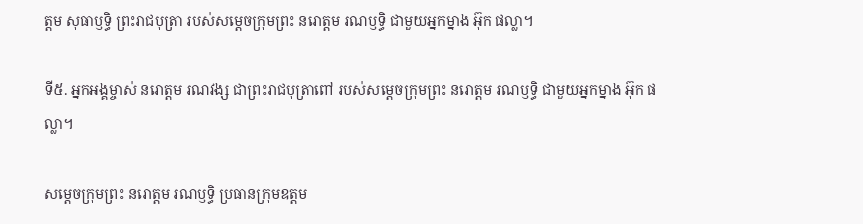ត្តម សុធាឫទ្ធិ ព្រះរាជបុត្រា របស់សម្ដេចក្រុមព្រះ នរោត្ដម រណឫទ្ធិ ជាមួយអ្នកម្នាង អ៊ុក ផល្លា។

ទី៥. អ្នកអង្គម្ចាស់ នរោត្ដម រណវង្ស ជាព្រះរាជបុត្រាពៅ របស់សម្ដេចក្រុមព្រះ នរោត្ដម រណឫទ្ធិ ជាមួយអ្នកម្នាង អ៊ុក ផល្លា។

សម្ដេចក្រុមព្រះ នរោត្តម រណឫទ្ធិ ប្រធានក្រុមឧត្ដម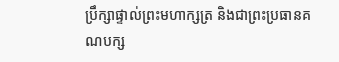ប្រឹក្សាផ្ទាល់ព្រះមហាក្សត្រ និងជាព្រះប្រធានគណបក្ស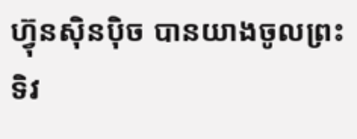ហ៊្វុនស៊ិនប៉ិច បានយាងចូលព្រះទិវ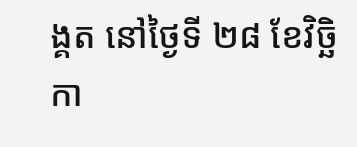ង្គត នៅថ្ងៃទី ២៨ ខែវិច្ឆិកា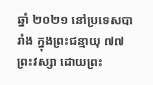ឆ្នាំ ២០២១ នៅប្រទេសបារាំង ក្នុងព្រះជន្មាយុ ៧៧ព្រះវស្សា ដោយព្រះ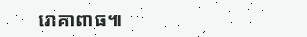រោគាពាធ៕